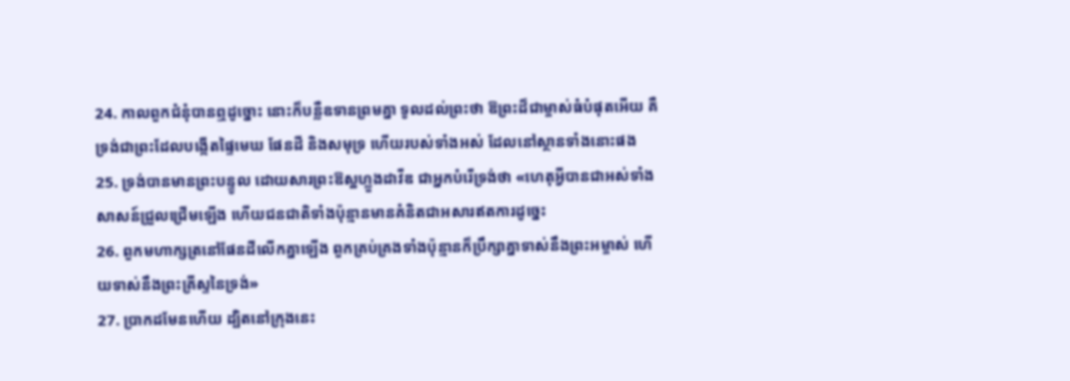24. កាលពួកជំនុំបានឮដូច្នោះ នោះក៏បន្លឺឧទានព្រមគ្នា ទូលដល់ព្រះថា ឱព្រះដ៏ជាម្ចាស់ធំបំផុតអើយ គឺទ្រង់ជាព្រះដែលបង្កើតផ្ទៃមេឃ ផែនដី និងសមុទ្រ ហើយរបស់ទាំងអស់ ដែលនៅស្ថានទាំងនោះផង
25. ទ្រង់បានមានព្រះបន្ទូល ដោយសារព្រះឱស្ឋហ្លួងដាវីឌ ជាអ្នកបំរើទ្រង់ថា «ហេតុអ្វីបានជាអស់ទាំងសាសន៍ជ្រួលជ្រើមឡើង ហើយជនជាតិទាំងប៉ុន្មានមានគំនិតជាអសារឥតការដូច្នេះ
26. ពួកមហាក្សត្រនៅផែនដីលើកគ្នាឡើង ពួកគ្រប់គ្រងទាំងប៉ុន្មានក៏ប្រឹក្សាគ្នាទាស់នឹងព្រះអម្ចាស់ ហើយទាស់នឹងព្រះគ្រីស្ទនៃទ្រង់»
27. ប្រាកដមែនហើយ ដ្បិតនៅក្រុងនេះ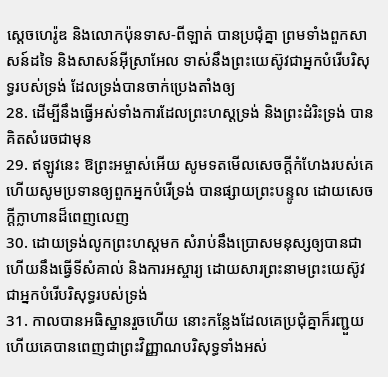ស្តេចហេរ៉ូឌ និងលោកប៉ុនទាស-ពីឡាត់ បានប្រជុំគ្នា ព្រមទាំងពួកសាសន៍ដទៃ និងសាសន៍អ៊ីស្រាអែល ទាស់នឹងព្រះយេស៊ូវជាអ្នកបំរើបរិសុទ្ធរបស់ទ្រង់ ដែលទ្រង់បានចាក់ប្រេងតាំងឲ្យ
28. ដើម្បីនឹងធ្វើអស់ទាំងការដែលព្រះហស្តទ្រង់ និងព្រះដំរិះទ្រង់ បានគិតសំរេចជាមុន
29. ឥឡូវនេះ ឱព្រះអម្ចាស់អើយ សូមទតមើលសេចក្ដីកំហែងរបស់គេ ហើយសូមប្រទានឲ្យពួកអ្នកបំរើទ្រង់ បានផ្សាយព្រះបន្ទូល ដោយសេចក្ដីក្លាហានដ៏ពេញលេញ
30. ដោយទ្រង់លូកព្រះហស្តមក សំរាប់នឹងប្រោសមនុស្សឲ្យបានជា ហើយនឹងធ្វើទីសំគាល់ និងការអស្ចារ្យ ដោយសារព្រះនាមព្រះយេស៊ូវ ជាអ្នកបំរើបរិសុទ្ធរបស់ទ្រង់
31. កាលបានអធិស្ឋានរួចហើយ នោះកន្លែងដែលគេប្រជុំគ្នាក៏រញ្ជួយ ហើយគេបានពេញជាព្រះវិញ្ញាណបរិសុទ្ធទាំងអស់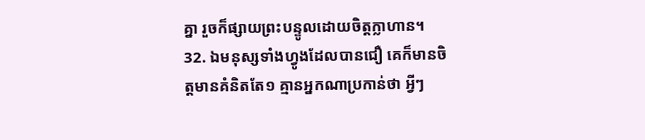គ្នា រួចក៏ផ្សាយព្រះបន្ទូលដោយចិត្តក្លាហាន។
32. ឯមនុស្សទាំងហ្វូងដែលបានជឿ គេក៏មានចិត្តមានគំនិតតែ១ គ្មានអ្នកណាប្រកាន់ថា អ្វីៗ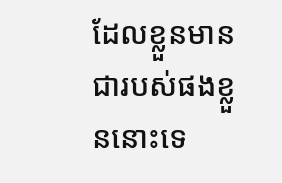ដែលខ្លួនមានជារបស់ផងខ្លួននោះទេ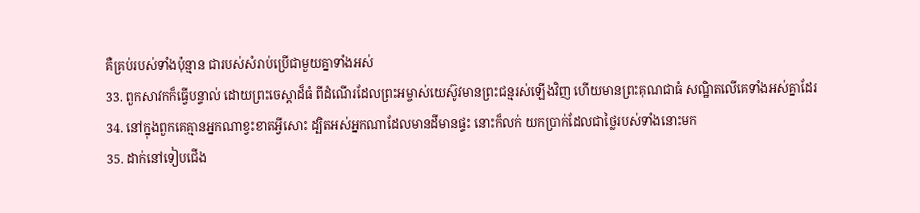គឺគ្រប់របស់ទាំងប៉ុន្មាន ជារបស់សំរាប់ប្រើជាមួយគ្នាទាំងអស់
33. ពួកសាវកក៏ធ្វើបន្ទាល់ ដោយព្រះចេស្តាដ៏ធំ ពីដំណើរដែលព្រះអម្ចាស់យេស៊ូវមានព្រះជន្មរស់ឡើងវិញ ហើយមានព្រះគុណជាធំ សណ្ឋិតលើគេទាំងអស់គ្នាដែរ
34. នៅក្នុងពួកគេគ្មានអ្នកណាខ្វះខាតអ្វីសោះ ដ្បិតអស់អ្នកណាដែលមានដីមានផ្ទះ នោះក៏លក់ យកប្រាក់ដែលជាថ្លៃរបស់ទាំងនោះមក
35. ដាក់នៅទៀបជើង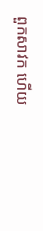ពួកសាវក ហើយ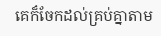គេក៏ចែកដល់គ្រប់គ្នាតាម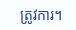ត្រូវការ។